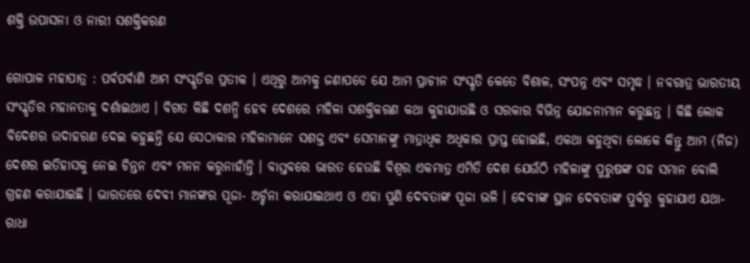ଶକ୍ତି ଉପାସନା ଓ ନାରୀ ସଶକ୍ତିକରଣ

ଗୋପାଳ ମହାପାତ୍ର : ପର୍ବପର୍ବାଣି ଆମ ସଂସ୍କୃତିର ପ୍ରତୀକ । ଏଥିରୁ ଆମକୁ ଜଣାପଡେ ଯେ ଆମ ପ୍ରାଚୀନ ସଂସ୍କୃତି କେତେ ବିଶାଳ, ସଂପନ୍ନ ଏବଂ ସମୃଦ୍ଧ । ନବରାତ୍ର ଭାରତୀୟ ସଂସ୍କୃତିର ମହାନତାକୁ ଦର୍ଶାଇଥାଏ । ବିଗତ କିଛି ଦଶନ୍ଧି ହେବ ଦେଶରେ ମହିଳା ସଶକ୍ତିକରଣ କଥା କୁହାଯାଉଛି ଓ ସରକାର ବିଭିନ୍ନ ଯୋଜନାମାନ କରୁଛନ୍ତ । କିଛି ଲୋକ ବିଦେଶର ଉଦାହରଣ ଦେଇ କହୁଛନ୍ତି ଯେ ସେଠାକାର ମହିଳାମାନେ ସଶକ୍ତ ଏବଂ ସେମାନଙ୍କୁ ମାତ୍ରାଧିକ ଅଧିକାର ପ୍ରାପ୍ତ ହୋଇଛି, ଏକଥା କହୁଥିବା ଲୋକେ କିନ୍ତୁ ଆମ (ନିଜ) ଦେଶର ଇତିହାସକୁ ନେଇ ଚିନ୍ତନ ଏବଂ ମନନ କରୁନାହାଁନ୍ତି । ବାସ୍ତବରେ ଭାରତ ହେଉଛି ବିଶ୍ୱର ଏକମାତ୍ର ଏମିତି ଦେଶ ଯେଉଁଠି ମହିଳାଙ୍କୁ ପୁରୁଷଙ୍କ ସହ ସମାନ ବୋଲି ଗ୍ରହଣ କରାଯାଇଛି । ଭାରତରେ ଦେବୀ ମାନଙ୍କର ପୂଜା- ଅର୍ଚ୍ଚନା କରାଯାଇଥାଏ ଓ ଏହା ପୁଣି ଦେବତାଙ୍କ ପୂଜା ଭଳି । ଦେବୀଙ୍କ ସ୍ଥାନ ଦେବତାଙ୍କ ପୁର୍ବରୁ କୁହାଯାଏ ଯଥା- ରାଧା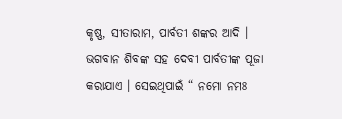କୃଷ୍ଣ, ସୀତାରାମ, ପାର୍ବତୀ ଶଙ୍କର ଆଦି । ଭଗବାନ ଶିବଙ୍କ ସହ ଦେବୀ ପାର୍ବତୀଙ୍କ ପୂଜା କରାଯାଏ । ସେଇଥିପାଇଁ “ ନମୋ ନମଃ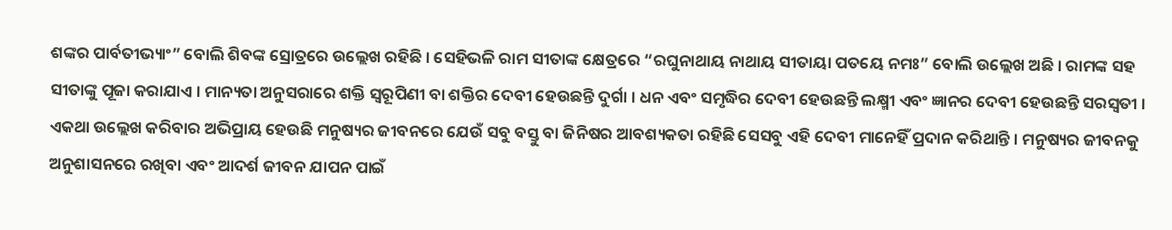ଶଙ୍କର ପାର୍ବତୀଭ୍ୟାଂ” ବୋଲି ଶିବଙ୍କ ସ୍ରୋତ୍ରରେ ଉଲ୍ଲେଖ ରହିଛି । ସେହିଭଳି ରାମ ସୀତାଙ୍କ କ୍ଷେତ୍ରରେ “ରଘୁନାଥାୟ ନାଥାୟ ସୀତାୟା ପତୟେ ନମଃ” ବୋଲି ଉଲ୍ଲେଖ ଅଛି । ରାମଙ୍କ ସହ ସୀତାଙ୍କୁ ପୂଜା କରାଯାଏ । ମାନ୍ୟତା ଅନୁସରାରେ ଶକ୍ତି ସ୍ୱରୂପିଣୀ ବା ଶକ୍ତିର ଦେବୀ ହେଉଛନ୍ତି ଦୁର୍ଗା । ଧନ ଏବଂ ସମୃଦ୍ଧିର ଦେବୀ ହେଉଛନ୍ତି ଲକ୍ଷ୍ମୀ ଏବଂ ଜ୍ଞାନର ଦେବୀ ହେଉଛନ୍ତି ସରସ୍ୱତୀ । ଏକଥା ଉଲ୍ଲେଖ କରିବାର ଅଭିପ୍ରାୟ ହେଉଛି ମନୁଷ୍ୟର ଜୀବନରେ ଯେଉଁ ସବୁ ବସ୍ତୁ ବା ଜିନିଷର ଆବଶ୍ୟକତା ରହିଛି ସେସବୁ ଏହି ଦେବୀ ମାନେହିଁ ପ୍ରଦାନ କରିଥାନ୍ତି । ମନୁଷ୍ୟର ଜୀବନକୁ ଅନୁଶାସନରେ ରଖିବା ଏବଂ ଆଦର୍ଶ ଜୀବନ ଯାପନ ପାଇଁ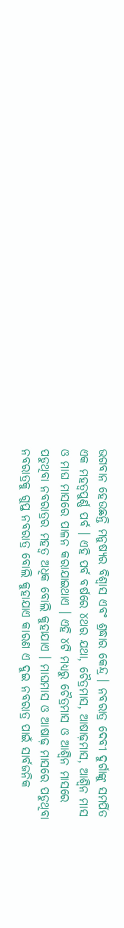ଭଗବାନ ହେଉଛନ୍ତି ମନୁଷ୍ୟର ବିଶ୍ୱାସ ଏବଂ ଶ୍ରଦ୍ଧାର କେନ୍ଦ୍ର । ନବରାତ୍ର ଦେବୀ ଦୁର୍ଗାଙ୍କୁ ସମର୍ପିତ ଏକ ମହତ୍ୱପୁର୍ଣ୍ଣ ପର୍ବ । ଏହି ପର୍ବ ବର୍ଷରେ ୪ଥର ଯଥା, ଚୈତ୍ରମାସ, ଆଷାଢ଼ମାସ, ଆଶ୍ୱିନ ମାସ ଓ ମାଘ ମାସରେ ପାଳନ କରାଯାଇଥାଏ । ଏହି ୪ଟି ମଧ୍ୟରୁ ଚୈତ୍ରମାସ ଓ ଆଶ୍ୱିନ ମାସରେ ପଡୁଥିବା ନବରାତ୍ରର ମହତ୍ୱ ଅଧିକ ବୋଲି କୁହାଯାଏ । ମାଘମାସ ଓ ଆଷାଢ଼ ମାସରେ ପଡୁଥିବା ନବରାତ୍ରକୁ ଗୁପ୍ତ ନବରାତ୍ର ବୋଲି କୁହାଯାଏ କାରଣ ଏ ଦୁଇ ନବରାତ୍ର ପାଇଁ ସାର୍ବଜନିକ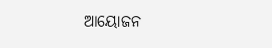ଆୟୋଜନ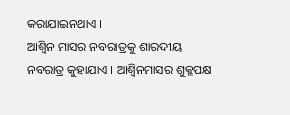କରାଯାଇନଥାଏ ।
ଆଶ୍ୱିନ ମାସର ନବରାତ୍ରକୁ ଶାରଦୀୟ ନବରାତ୍ର କୁହାଯାଏ । ଆଶ୍ୱିନମାସର ଶୁକ୍ଳପକ୍ଷ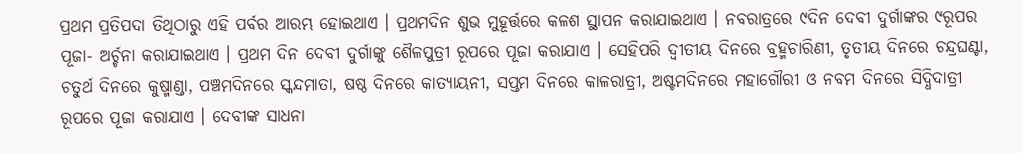ପ୍ରଥମ ପ୍ରତିପଦା ତିଥିଠାରୁ ଏହି ପର୍ବର ଆରମ୍ଭ ହୋଇଥାଏ । ପ୍ରଥମଦିନ ଶୁଭ ମୁହୂର୍ତ୍ତରେ କଳଶ ସ୍ଥାପନ କରାଯାଇଥାଏ । ନବରାତ୍ରରେ ୯ଦିନ ଦେବୀ ଦୁର୍ଗାଙ୍କର ୯ରୂପର ପୂଜା- ଅର୍ଚ୍ଚନା କରାଯାଇଥାଏ । ପ୍ରଥମ ଦିନ ଦେବୀ ଦୁର୍ଗାଙ୍କୁ ଶୈଳପୁତ୍ରୀ ରୂପରେ ପୂଜା କରାଯାଏ । ସେହିପରି ଦ୍ୱୀତୀୟ ଦିନରେ ବ୍ରହ୍ମଚାରିଣୀ, ତୃତୀୟ ଦିନରେ ଚନ୍ଦ୍ରଘଣ୍ଟା, ଚତୁର୍ଥ ଦିନରେ କୁଷ୍ମାଣ୍ଡା, ପଞ୍ଚମଦିନରେ ସ୍କନ୍ଦମାତା, ଷଷ୍ଠ ଦିନରେ କାତ୍ୟାୟନୀ, ସପ୍ତମ ଦିନରେ କାଳରାତ୍ରୀ, ଅଷ୍ଟମଦିନରେ ମହାଗୌରୀ ଓ ନବମ ଦିନରେ ସିଦ୍ଧିଦାତ୍ରୀ ରୂପରେ ପୂଜା କରାଯାଏ । ଦେବୀଙ୍କ ସାଧନା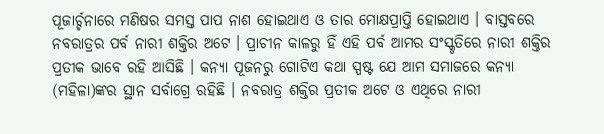ପୂଜାର୍ଚ୍ଚନାରେ ମଣିଷର ସମସ୍ତ ପାପ ନାଶ ହୋଇଥାଏ ଓ ତାର ମୋକ୍ଷପ୍ରାପ୍ତି ହୋଇଥାଏ । ବାସ୍ତବରେ ନବରାତ୍ରର ପର୍ବ ନାରୀ ଶକ୍ତିର ଅଟେ । ପ୍ରାଚୀନ କାଳରୁ ହିଁ ଏହି ପର୍ବ ଆମର ସଂସ୍କୃତିରେ ନାରୀ ଶକ୍ତିର ପ୍ରତୀକ ଭାବେ ରହି ଆସିଛି । କନ୍ୟା ପୂଜନରୁ ଗୋଟିଏ କଥା ସ୍ପଷ୍ଟ ଯେ ଆମ ସମାଜରେ କନ୍ୟା (ମହିଳା)ଙ୍କର ସ୍ଥାନ ସର୍ବାଗ୍ରେ ରହିଛି । ନବରାତ୍ର ଶକ୍ତିର ପ୍ରତୀକ ଅଟେ ଓ ଏଥିରେ ନାରୀ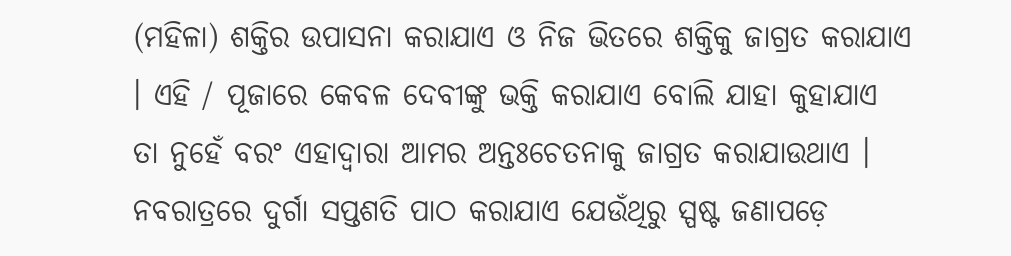(ମହିଳା) ଶକ୍ତିର ଉପାସନା କରାଯାଏ ଓ ନିଜ ଭିତରେ ଶକ୍ତିକୁ ଜାଗ୍ରତ କରାଯାଏ । ଏହି / ପୂଜାରେ କେବଳ ଦେବୀଙ୍କୁ ଭକ୍ତି କରାଯାଏ ବୋଲି ଯାହା କୁହାଯାଏ ତା ନୁହେଁ ବରଂ ଏହାଦ୍ୱାରା ଆମର ଅନ୍ତଃଚେତନାକୁ ଜାଗ୍ରତ କରାଯାଉଥାଏ । ନବରାତ୍ରରେ ଦୁର୍ଗା ସପ୍ତଶତି ପାଠ କରାଯାଏ ଯେଉଁଥିରୁ ସ୍ପଷ୍ଟ ଜଣାପଡ଼େ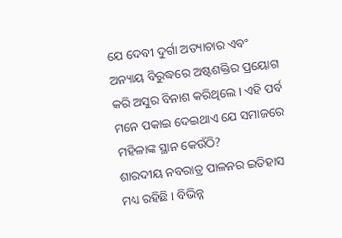ଯେ ଦେବୀ ଦୁର୍ଗା ଅତ୍ୟାଚାର ଏବଂ ଅନ୍ୟାୟ ବିରୁଦ୍ଧରେ ଅଷ୍ଟଶକ୍ତିର ପ୍ରୟୋଗ କରି ଅସୁର ବିନାଶ କରିଥିଲେ । ଏହି ପର୍ବ ମନେ ପକାଇ ଦେଇଥାଏ ଯେ ସମାଜରେ ମହିଳାଙ୍କ ସ୍ଥାନ କେଉଁଠି?
ଶାରଦୀୟ ନବରାତ୍ର ପାଳନର ଇତିହାସ ମଧ୍ୟ ରହିଛି । ବିଭିନ୍ନ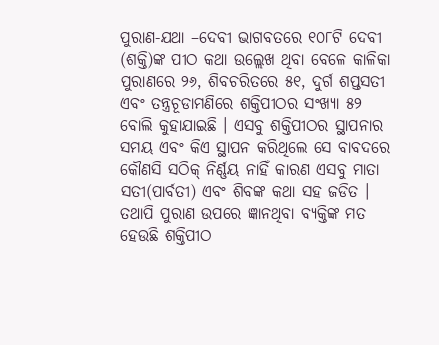ପୁରାଣ-ଯଥା –ଦେବୀ ଭାଗବତରେ ୧୦୮ଟି ଦେବୀ (ଶକ୍ତି)ଙ୍କ ପୀଠ କଥା ଉଲ୍ଲେଖ ଥିବା ବେଳେ କାଳିକା ପୁରାଣରେ ୨୬, ଶିବଚରିତରେ ୫୧, ଦୁର୍ଗ ଶପ୍ତସତୀ ଏବଂ ତନ୍ତ୍ରଚୂଡାମଣିରେ ଶକ୍ତିପୀଠର ସଂଖ୍ୟା ୫୨ ବୋଲି କୁହାଯାଇଛି । ଏସବୁ ଶକ୍ତିପୀଠର ସ୍ଥାପନାର ସମୟ ଏବଂ କିଏ ସ୍ଥାପନ କରିଥିଲେ ସେ ବାବଦରେ କୌଣସି ସଠିକ୍ ନିର୍ଣ୍ଣୟ ନାହିଁ କାରଣ ଏସବୁ ମାତା ସତୀ(ପାର୍ବତୀ) ଏବଂ ଶିବଙ୍କ କଥା ସହ ଜଡିତ । ତଥାପି ପୁରାଣ ଉପରେ ଜ୍ଞାନଥିବା ବ୍ୟକ୍ତିଙ୍କ ମତ ହେଉଛି ଶକ୍ତିପୀଠ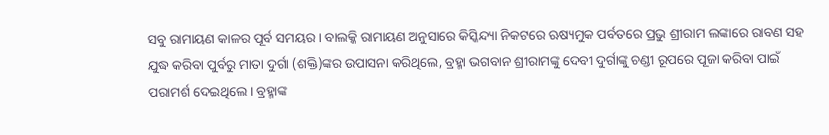ସବୁ ରାମାୟଣ କାଳର ପୂର୍ବ ସମୟର । ବାଲକ୍କି ରାମାୟଣ ଅନୁସାରେ କିସ୍କିନ୍ଦ୍ୟା ନିକଟରେ ଋଷ୍ୟମୁକ ପର୍ବତରେ ପ୍ରଭୁ ଶ୍ରୀରାମ ଲଙ୍କାରେ ରାବଣ ସହ ଯୁଦ୍ଧ କରିବା ପୁର୍ବରୁ ମାତା ଦୁର୍ଗା (ଶକ୍ତି)ଙ୍କର ଉପାସନା କରିଥିଲେ, ବ୍ରହ୍ମା ଭଗବାନ ଶ୍ରୀରାମଙ୍କୁ ଦେବୀ ଦୁର୍ଗାଙ୍କୁ ଚଣ୍ଡୀ ରୂପରେ ପୂଜା କରିବା ପାଇଁ ପରାମର୍ଶ ଦେଇଥିଲେ । ବ୍ରହ୍ମାଙ୍କ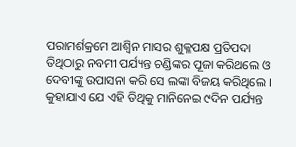ପରାମର୍ଶକ୍ରମେ ଆଶ୍ୱିନ ମାସର ଶୁକ୍ଳପକ୍ଷ ପ୍ରତିପଦା ତିଥିଠାରୁ ନବମୀ ପର୍ଯ୍ୟନ୍ତ ଚଣ୍ଡିଙ୍କର ପୂଜା କରିଥଲେ ଓ ଦେବୀଙ୍କୁ ଉପାସନା କରି ସେ ଲଙ୍କା ବିଜୟ କରିଥିଲେ । କୁହାଯାଏ ଯେ ଏହି ତିଥିକୁ ମାନିନେଇ ୯ଦିନ ପର୍ଯ୍ୟନ୍ତ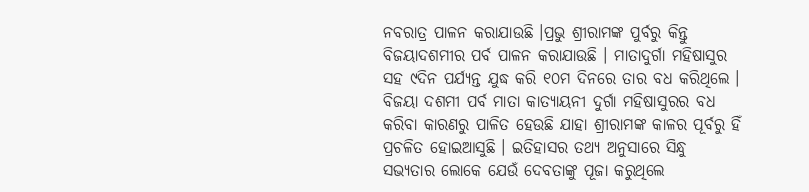ନବରାତ୍ର ପାଳନ କରାଯାଉଛି ।ପ୍ରଭୁ ଶ୍ରୀରାମଙ୍କ ପୁର୍ବରୁ କିନ୍ତୁ ବିଜୟାଦଶମୀର ପର୍ବ ପାଳନ କରାଯାଉଛି । ମାତାଦୁର୍ଗା ମହିଷାସୁର ସହ ୯ଦିନ ପର୍ଯ୍ୟନ୍ତ ଯୁଦ୍ଧ କରି ୧୦ମ ଦିନରେ ତାର ବଧ କରିଥିଲେ । ବିଜୟା ଦଶମୀ ପର୍ବ ମାତା କାତ୍ୟାୟନୀ ଦୁର୍ଗା ମହିଷାସୁରର ବଧ କରିବା କାରଣରୁ ପାଳିତ ହେଉଛି ଯାହା ଶ୍ରୀରାମଙ୍କ କାଳର ପୂର୍ବରୁ ହିଁ ପ୍ରଚଳିତ ହୋଇଆସୁଛି । ଇତିହାସର ତଥ୍ୟ ଅନୁସାରେ ସିନ୍ଧୁ ସଭ୍ୟତାର ଲୋକେ ଯେଉଁ ଦେବତାଙ୍କୁ ପୂଜା କରୁଥିଲେ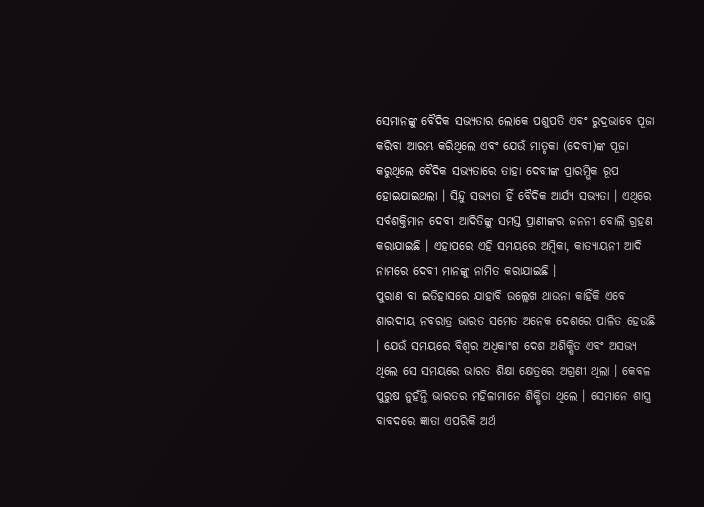ସେମାନଙ୍କୁ ବୈଦିକ ସଭ୍ୟତାର ଲୋକେ ପଶୁପତି ଏବଂ ରୁଦ୍ରଭାବେ ପୂଜା କରିବା ଆରମ୍ଭ କରିଥିଲେ ଏବଂ ଯେଉଁ ମାତୃକା (ଦେବୀ)ଙ୍କ ପୂଜା କରୁଥିଲେ ବୈଦିକ ସଭ୍ୟତାରେ ତାହା ଦେବୀଙ୍କ ପ୍ରାରମ୍ଭିକ ରୂପ ହୋଇଯାଇଥଲା । ସିନ୍ଦୁ ସଭ୍ୟତା ହିଁ ବୈଦିକ ଆର୍ଯ୍ୟ ସଭ୍ୟତା । ଏଥିରେ ସର୍ବଶକ୍ତିମାନ ଦେବୀ ଆଦିତିଙ୍କୁ ସମସ୍ତ ପ୍ରାଣୀଙ୍କର ଜନନୀ ବୋଲି ଗ୍ରହଣ କରାଯାଇଛି । ଏହାପରେ ଏହି ସମୟରେ ଅମ୍ବିକା, କାତ୍ୟାୟନୀ ଆଦି ନାମରେ ଦେବୀ ମାନଙ୍କୁ ନାମିତ କରାଯାଇଛି ।
ପୁରାଣ ବା ଇତିହାସରେ ଯାହାବି ଉଲ୍ଲେଖ ଥାଉନା କାହିଁକି ଏବେ ଶାରଦୀୟ ନବରାତ୍ର ଭାରତ ସମେତ ଅନେକ ଦେଶରେ ପାଳିତ ହେଉଛି । ଯେଉଁ ସମୟରେ ବିଶ୍ୱର ଅଧିକାଂଶ ଦେଶ ଅଶିକ୍ଷିତ ଏବଂ ଅସଭ୍ୟ ଥିଲେ ସେ ସମୟରେ ଭାରତ ଶିକ୍ଷା କ୍ଷେତ୍ରରେ ଅଗ୍ରଣୀ ଥିଲା । କେବଳ ପୁରୁଷ ନୁହଁନ୍ତି ଭାରତର ମହିଳାମାନେ ଶିକ୍ଷିତା ଥିଲେ । ସେମାନେ ଶାସ୍ତ୍ର ବାବଦରେ ଜ୍ଞାତା ଏପରିକି ଅର୍ଥ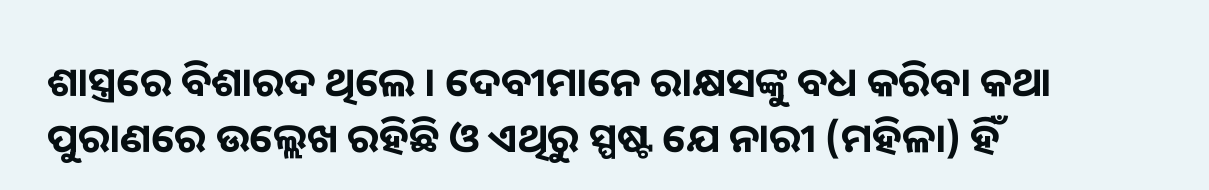ଶାସ୍ତ୍ରରେ ବିଶାରଦ ଥିଲେ । ଦେବୀମାନେ ରାକ୍ଷସଙ୍କୁ ବଧ କରିବା କଥା ପୁରାଣରେ ଉଲ୍ଲେଖ ରହିଛି ଓ ଏଥିରୁ ସ୍ପଷ୍ଟ ଯେ ନାରୀ (ମହିଳା) ହିଁ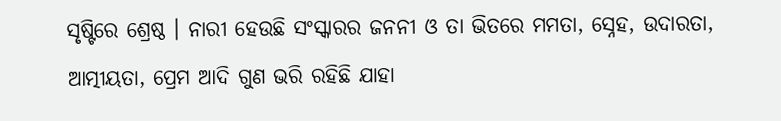ସୃଷ୍ଟିରେ ଶ୍ରେଷ୍ଠ । ନାରୀ ହେଉଛି ସଂସ୍କାରର ଜନନୀ ଓ ତା ଭିତରେ ମମତା, ସ୍ନେହ, ଉଦାରତା, ଆତ୍ମୀୟତା, ପ୍ରେମ ଆଦି ଗୁଣ ଭରି ରହିଛି ଯାହା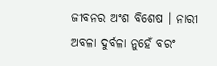ଜୀବନର ଅଂଶ ବିଶେଷ । ନାରୀ ଅବଳା ଦୁର୍ବଳା ନୁହେଁ ବରଂ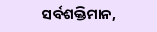ସର୍ବଶକ୍ତିମାନ,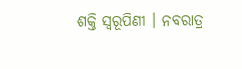ଶକ୍ତି ସ୍ୱରୂପିଣୀ । ନବରାତ୍ର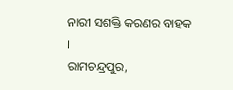ନାରୀ ସଶକ୍ତି କରଣର ବାହକ ।
ରାମଚନ୍ଦ୍ରପୁର,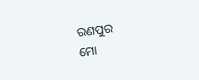ରଣପୁର
ମୋ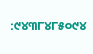:୯୪୩୮୪୮୫୦୯୪